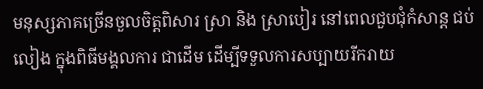មនុស្សភាគច្រើនចួលចិត្តពិសារ ស្រា និង ស្រាបៀរ នៅពេលជួបជុំកំសាន្ត ជប់លៀង ក្នុងពិធីមង្គលការ ជាដើម ដើម្បីទទួលការសប្បាយរីករាយ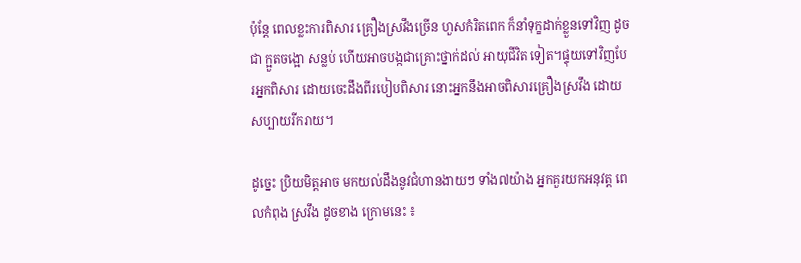ប៉ុនែ្ត ពេលខ្លះការពិសារ គ្រឿងស្រវឹងច្រើន ហួសកំរិតពេក ក៏នាំទុក្ខដាក់ខ្លួនទៅវិញ ដូចជា ក្អួតចង្អោ សន្លប់ ហើយអាចបង្កជាគ្រោះថ្នាក់ដល់ អាយុជីវិត ទៀត។ផ្ទុយទៅវិញបែរអ្នកពិសារ ដោយចេះដឹងពីរបៀបពិសារ នោះអ្នកនឹងអាចពិសារគ្រឿងស្រវឹង ដោយសប្បាយរីករាយ។

ដូច្នេះ ប្រិយមិត្តអាច មកយល់ដឹងនូវជំហានងាយៗ ទាំង៧យ៉ាង អ្នកគួរយកអនុវត្ត ពេលកំពុង ស្រវឹង ដូចខាង ក្រោមនេះ ៖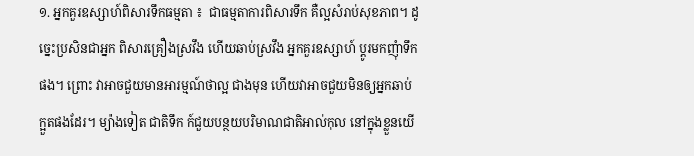១. អ្នកគួរឧស្សាហ៍ពិសារទឹកធម្មតា ៖  ជាធម្មតាការពិសារទឹក គឺល្អសំរាប់សុខភាព។ ដូច្នេះប្រសិនជាអ្នក ពិសារគ្រឿងស្រវឹង ហើយឆាប់ស្រវឹង អ្នកគួរឧស្សាហ៍ ប្តូរមកញុំាទឹកផង។ ព្រោះ វាអាចជួយមានអារម្មណ៍ថាល្អ ជាងមុន ហើយវាអាចជួយមិនឲ្យអ្នកឆាប់ ក្អួតផងដែរ។ ម្យ៉ាងទៀត ជាតិទឹក ក៍ជួយបន្ថយបរិមាណជាតិអាល់កុល នៅក្នុងខ្លួនយើ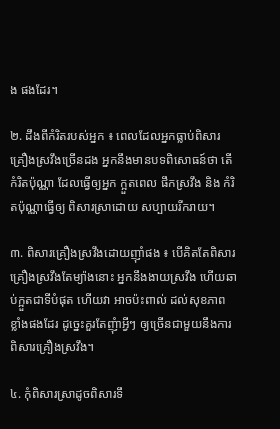ង ផងដែរ។

២. ដឹងពីកំរិតរបស់អ្នក ៖ ពេលដែលអ្នកធ្លាប់ពិសារ គ្រឿងស្រវឹងច្រើនដង អ្នកនឹងមានបទពិសោធន៍ថា តើកំរិតប៉ុណ្ណា ដែលធ្វើឲ្យអ្នក ក្អួតពេល ផឹកស្រវឹង និង កំរិតប៉ុណ្ណាធ្វើឲ្យ ពិសារស្រាដោយ សប្បាយរីករាយ។

៣. ពិសារគ្រឿងស្រវឹងដោយញុាំផង ៖ បើគិតតែពិសារគ្រឿងស្រវឹងតែម្យ៉ាងនោះ អ្នកនឹងងាយស្រវឹង ហើយឆាប់ក្អួតជាទីបំផុត ហើយវា អាចប៉ះពាល់ ដល់សុខភាព ខ្លាំងផងដែរ ដូច្នេះគួរតែញុំាអ្វីៗ ឲ្យច្រើនជាមួយនឹងការពិសារគ្រឿងស្រវឹង។

៤. កុំពិសារស្រាដូចពិសារទឹ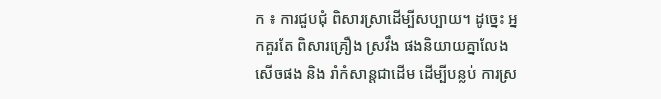ក ៖ ការជួបជុំ ពិសារស្រាដើម្បីសប្បាយ។ ដូច្នេះ អ្នកគួរតែ ពិសារគ្រឿង ស្រវឹង ផងនិយាយគ្នាលែងសើចផង និង រាំកំសាន្តជាដើម ដើម្បីបន្លប់ ការស្រ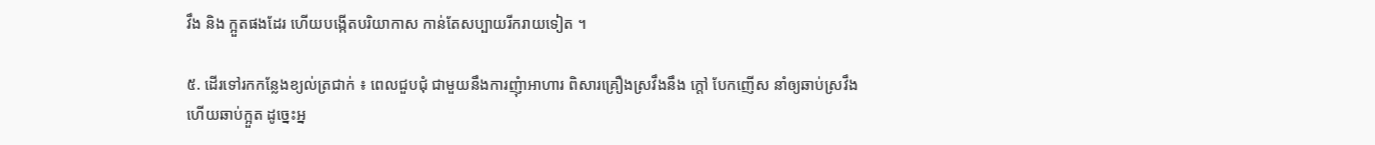វឹង និង ក្អួតផងដែរ ហើយបង្កើតបរិយាកាស កាន់តែសប្បាយរីករាយទៀត ។

៥. ដើរទៅរកកន្លែងខ្យល់ត្រជាក់ ៖ ពេលជួបជុំ ជាមួយនឹងការញុំាអាហារ ពិសារគ្រឿងស្រវឹងនឹង ក្តៅ បែកញើស នាំឲ្យឆាប់ស្រវឹងហើយឆាប់ក្អួត ដូច្នេះអ្ន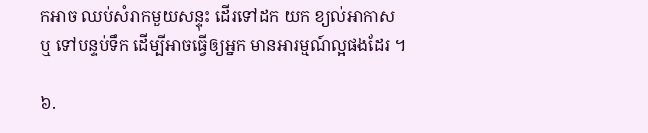កអាច ឈប់សំរាកមួយសន្ទុះ ដើរទៅដក យក ខ្យល់អាកាស ឬ ទៅបន្ទប់ទឹក ដើម្បីអាចធ្វើឲ្យអ្នក មានអារម្មណ៍ល្អផងដែរ ។

៦.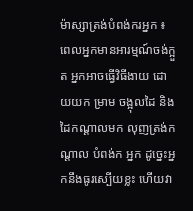ម៉ាស្សាត្រង់បំពង់ករអ្នក ៖ ពេលអ្នកមានអារម្មណ៍ចង់ក្អួត អ្នកអាចធ្វើវិធីងាយ ដោយយក ម្រាម ចង្អុលដៃ និង ដៃកណ្តាលមក លុញត្រង់កណ្តាល បំពង់ក អ្នក ដូច្នេះអ្នកនឹងធូរស្បើយខ្លះ ហើយវា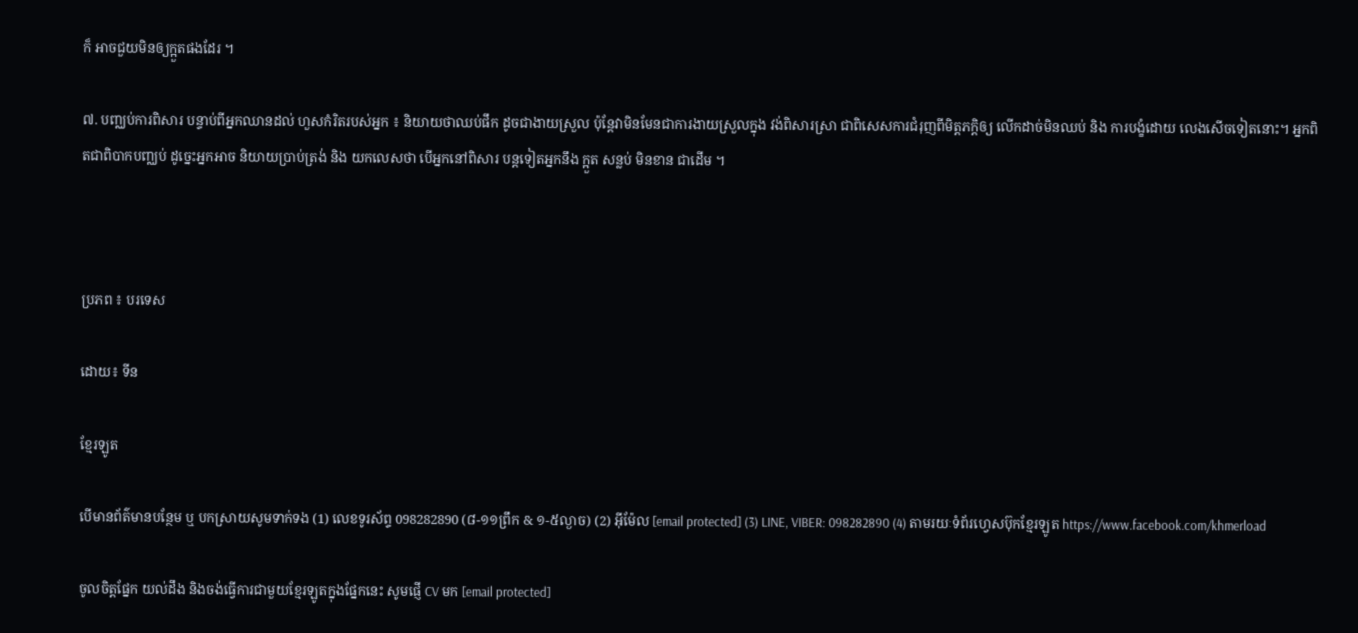ក៏ អាចជួយមិនឲ្យក្អួតផងដែរ ។

៧. បញ្ឈប់ការពិសារ បន្ទាប់ពីអ្នកឈានដល់ ហួសកំរិតរបស់អ្នក ៖ និយាយថាឈប់ផឹក ដូចជាងាយស្រួល ប៉ុន្តែវាមិនមែនជាការងាយស្រួលក្នុង វង់ពិសារស្រា ជាពិសេសការជំរុញពីមិត្តភក្តិឲ្យ លើកដាច់មិនឈប់ និង ការបង្ខំដោយ លេងសើចទៀតនោះ។ អ្នកពិតជាពិបាកបញ្ឈប់ ដូច្នេះអ្នកអាច និយាយប្រាប់ត្រង់ និង យកលេសថា បើអ្នកនៅពិសារ បន្តទៀតអ្នកនឹង ក្អួត សន្លប់ មិនខាន ជាដើម ។



ប្រភព ៖ បរទេស

ដោយ៖ ទីន

ខ្មែរឡូត

បើមានព័ត៌មានបន្ថែម ឬ បកស្រាយសូមទាក់ទង (1) លេខទូរស័ព្ទ 098282890 (៨-១១ព្រឹក & ១-៥ល្ងាច) (2) អ៊ីម៉ែល [email protected] (3) LINE, VIBER: 098282890 (4) តាមរយៈទំព័រហ្វេសប៊ុកខ្មែរឡូត https://www.facebook.com/khmerload

ចូលចិត្តផ្នែក យល់ដឹង និងចង់ធ្វើការជាមួយខ្មែរឡូតក្នុងផ្នែកនេះ សូមផ្ញើ CV មក [email protected]